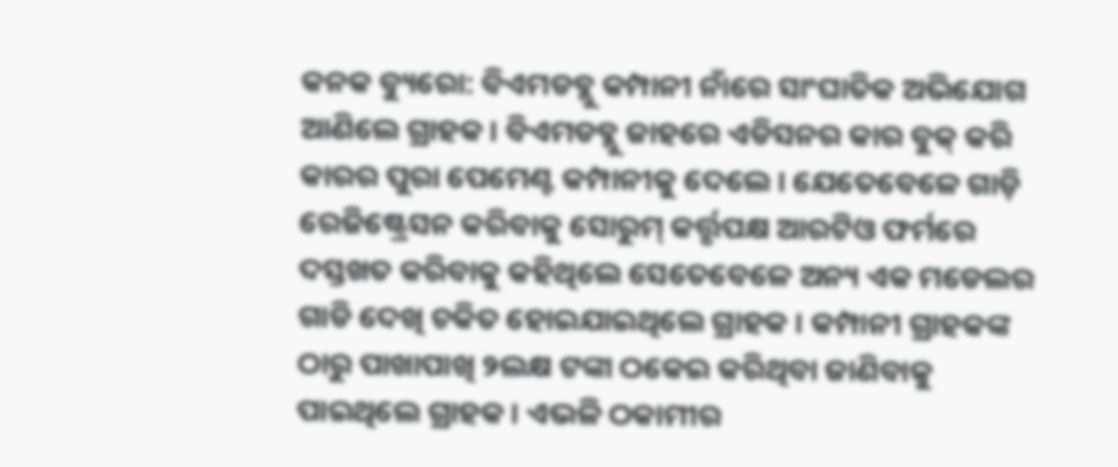କନକ ବ୍ୟୁରୋ: ବିଏମଡବ୍ଲୁ କମ୍ପାନୀ ନାଁରେ ସାଂଘାତିକ ଅଭିଯୋଗ ଆଣିଲେ ଗ୍ରାହକ । ବିଏମଡବ୍ଲୁ ଜାହରେ ଏଡିସନର କାର ବୁକ୍ କରି କାରର ପୁରା ପେମେଣ୍ଟ କମ୍ପାନୀକୁ ଦେଲେ । ଯେତେବେଳେ ଗାଡ଼ି ରେଜିଷ୍ଟ୍ରେସନ କରିବାକୁ ସୋରୁମ୍ କର୍ତ୍ତୃପକ୍ଷ ଆରଟିଓ ଫର୍ମରେ ଦସ୍ତଖତ କରିବାକୁ କହିଥିଲେ ସେତେବେଳେ ଅନ୍ୟ ଏକ ମଡେଲର ଗାଡି ଦେଖି ଚକିତ ହୋଇଯାଇଥିଲେ ଗ୍ରାହକ । କମ୍ପାନୀ ଗ୍ରାହକଙ୍କ ଠାରୁ ପାଖାପାଖି ୨ଲକ୍ଷ ଟଙ୍କା ଠକେଇ କରିଥିବା ଜାଣିବାକୁ ପାଇଥିଲେ ଗ୍ରାହକ । ଏଭଳି ଠକାମୀର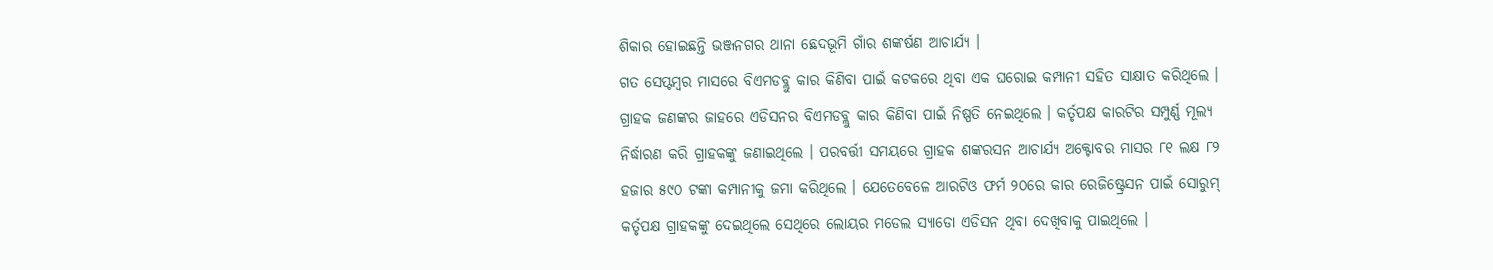ଶିକାର ହୋଇଛନ୍ତି ଭଞ୍ଜନଗର ଥାନା ଛେଦଭୂମି ଗାଁର ଶଙ୍କର୍ଷଣ ଆଚାର୍ଯ୍ୟ ।
ଗତ ସେପ୍ଟମ୍ବର ମାସରେ ବିଏମଡବ୍ଲୁ କାର କିଣିବା ପାଇଁ କଟକରେ ଥିବା ଏକ ଘରୋଇ କମ୍ପାନୀ ସହିତ ସାକ୍ଷାତ କରିଥିଲେ । ଗ୍ରାହକ ଜଣଙ୍କର ଜାହରେ ଏଡିସନର ବିଏମଡବ୍ଲୁ କାର କିଣିବା ପାଇଁ ନିଷ୍ପତି ନେଇଥିଲେ । କର୍ତୃପକ୍ଷ କାରଟିର ସମ୍ପୁର୍ଣ୍ଣ ମୂଲ୍ୟ ନିର୍ଦ୍ଧାରଣ କରି ଗ୍ରାହକଙ୍କୁ ଜଣାଇଥିଲେ । ପରବର୍ତ୍ତୀ ସମୟରେ ଗ୍ରାହକ ଶଙ୍କରସନ ଆଚାର୍ଯ୍ୟ ଅକ୍ଟୋବର ମାସର ୮୧ ଲକ୍ଷ ୮୨ ହଜାର ୫୯୦ ଟଙ୍କା କମ୍ପାନୀକୁ ଜମା କରିଥିଲେ । ଯେତେବେଳେ ଆରଟିଓ ଫର୍ମ ୨୦ରେ କାର ରେଜିଷ୍ଟ୍ରେସନ ପାଇଁ ସୋରୁମ୍ କର୍ତୃପକ୍ଷ ଗ୍ରାହକଙ୍କୁ ଦେଇଥିଲେ ସେଥିରେ ଲୋୟର ମଡେଲ ସ୍ୟାଡୋ ଏଡିସନ ଥିବା ଦେଖିବାକୁ ପାଇଥିଲେ ।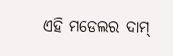ଏହି ମଡେଲର ଦାମ୍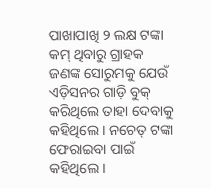ପାଖାପାଖି ୨ ଲକ୍ଷ ଟଙ୍କା କମ୍ ଥିବାରୁ ଗ୍ରାହକ ଜଣଙ୍କ ସୋରୁମକୁ ଯେଉଁ ଏଡ଼ିସନର ଗାଡ଼ି ବୁକ୍ କରିଥିଲେ ତାହା ଦେବାକୁ କହିଥିଲେ । ନଚେତ୍ ଟଙ୍କା ଫେରାଇବା ପାଇଁ କହିଥିଲେ ।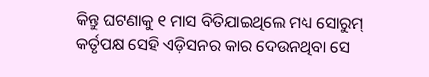କିନ୍ତୁ ଘଟଣାକୁ ୧ ମାସ ବିତିଯାଇଥିଲେ ମଧ୍ୟ ସୋରୁମ୍ କର୍ତୃପକ୍ଷ ସେହି ଏଡ଼ିସନର କାର ଦେଉନଥିବା ସେ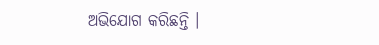ଅଭିଯୋଗ କରିଛନ୍ତି ।